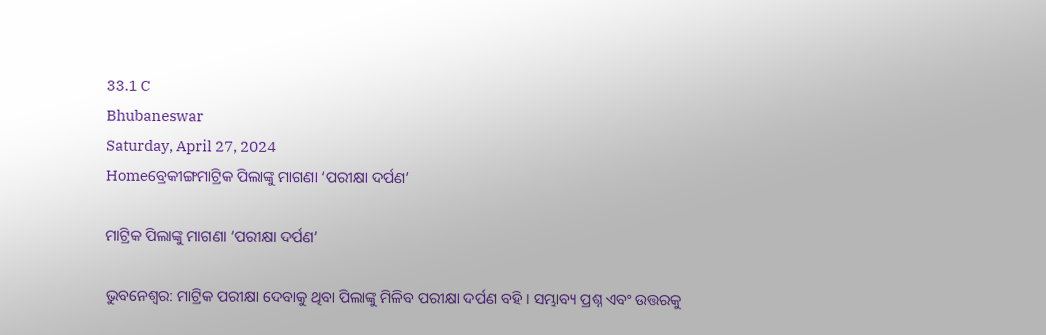33.1 C
Bhubaneswar
Saturday, April 27, 2024
Homeବ୍ରେକୀଙ୍ଗମାଟ୍ରିକ ପିଲାଙ୍କୁ ମାଗଣା ‘ପରୀକ୍ଷା ଦର୍ପଣ’

ମାଟ୍ରିକ ପିଲାଙ୍କୁ ମାଗଣା ‘ପରୀକ୍ଷା ଦର୍ପଣ’

ଭୁବନେଶ୍ୱର: ମାଟ୍ରିକ ପରୀକ୍ଷା ଦେବାକୁ ଥିବା ପିଲାଙ୍କୁ ମିଳିବ ପରୀକ୍ଷା ଦର୍ପଣ ବହି । ସମ୍ଭାବ୍ୟ ପ୍ରଶ୍ନ ଏବଂ ଉତ୍ତରକୁ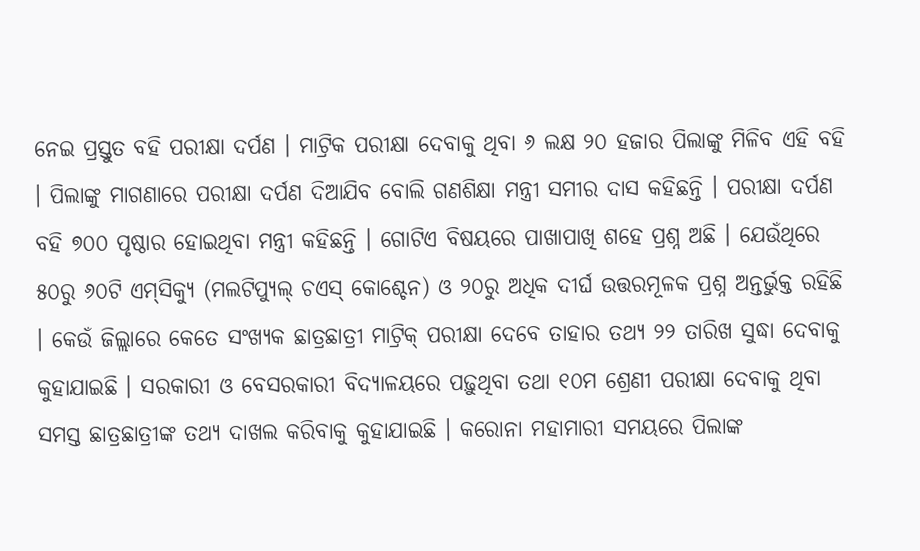ନେଇ ପ୍ରସ୍ତୁତ ବହି ପରୀକ୍ଷା ଦର୍ପଣ । ମାଟ୍ରିକ ପରୀକ୍ଷା ଦେବାକୁ ଥିବା ୬ ଲକ୍ଷ ୨୦ ହଜାର ପିଲାଙ୍କୁ ମିଳିବ ଏହି ବହି । ପିଲାଙ୍କୁ ମାଗଣାରେ ପରୀକ୍ଷା ଦର୍ପଣ ଦିଆଯିବ ବୋଲି ଗଣଶିକ୍ଷା ମନ୍ତ୍ରୀ ସମୀର ଦାସ କହିଛନ୍ତି । ପରୀକ୍ଷା ଦର୍ପଣ ବହି ୭୦୦ ପୃଷ୍ଠାର ହୋଇଥିବା ମନ୍ତ୍ରୀ କହିଛନ୍ତି । ଗୋଟିଏ ବିଷୟରେ ପାଖାପାଖି ଶହେ ପ୍ରଶ୍ନ ଅଛି । ଯେଉଁଥିରେ ୫୦ରୁ ୬୦ଟି ଏମ୍‌ସିକ୍ୟୁ (ମଲଟିପ୍ୟୁଲ୍‌ ଚଏସ୍‌ କୋ‌ଶ୍ଚେନ) ଓ ୨୦ରୁ ଅଧିକ ଦୀର୍ଘ ଉତ୍ତରମୂଳକ ପ୍ରଶ୍ନ ଅନ୍ତର୍ଭୁକ୍ତ ରହିଛି । କେଉଁ ଜିଲ୍ଲାରେ ‌କେତେ ସଂଖ୍ୟକ ଛାତ୍ରଛାତ୍ରୀ ମାଟ୍ରିକ୍‌ ପରୀକ୍ଷା ଦେବେ ତାହାର ତଥ୍ୟ ୨୨ ତାରିଖ ସୁଦ୍ଧା ଦେବାକୁ କୁହାଯାଇଛି । ସରକାରୀ ଓ ବେସରକାରୀ ବିଦ୍ୟାଳୟରେ ପଢ଼ୁଥିବା ତଥା ୧୦ମ ଶ୍ରେଣୀ ପରୀକ୍ଷା ଦେବାକୁ ଥିବା ସମସ୍ତ ଛାତ୍ରଛାତ୍ରୀଙ୍କ ତଥ୍ୟ ଦାଖଲ କରିବାକୁ କୁହାଯାଇଛି । କରୋନା ମହାମାରୀ ସମୟରେ ପିଲାଙ୍କ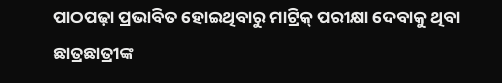ପାଠପଢ଼ା ପ୍ରଭାବିତ ହୋଇଥିବାରୁ ମାଟ୍ରିକ୍‌ ପରୀକ୍ଷା ଦେବାକୁ ଥିବା ଛାତ୍ରଛାତ୍ରୀଙ୍କ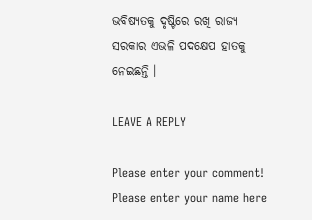ଭବିଷ୍ୟତକୁ ଦୃଷ୍ଟିରେ ରଖି ରାଜ୍ୟ ସରକାର ଏଭଳି ପଦକ୍ଷେପ ହାତକୁ ନେଇଛନ୍ତି ।

LEAVE A REPLY

Please enter your comment!
Please enter your name here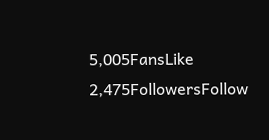5,005FansLike
2,475FollowersFollow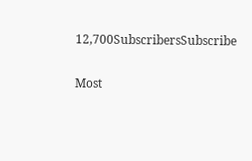12,700SubscribersSubscribe

Most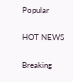Popular

HOT NEWS

Breaking